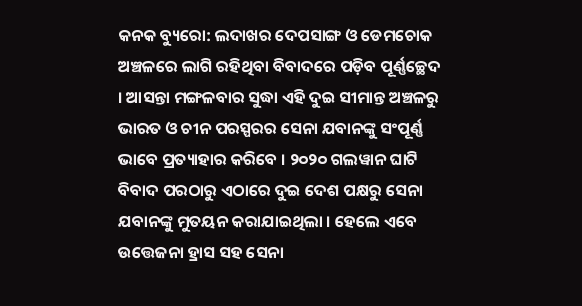କନକ ବ୍ୟୁରୋ: ଲଦାଖର ଦେପସାଙ୍ଗ ଓ ଡେମଚୋକ ଅଞ୍ଚଳରେ ଲାଗି ରହିଥିବା ବିବାଦରେ ପଡ଼ିବ ପୂର୍ଣ୍ଣଚ୍ଛେଦ । ଆସନ୍ତା ମଙ୍ଗଳବାର ସୁଦ୍ଧା ଏହି ଦୁଇ ସୀମାନ୍ତ ଅଞ୍ଚଳରୁ ଭାରତ ଓ ଚୀନ ପରସ୍ପରର ସେନା ଯବାନଙ୍କୁ ସଂପୂର୍ଣ୍ଣ ଭାବେ ପ୍ରତ୍ୟାହାର କରିବେ । ୨୦୨୦ ଗଲୱାନ ଘାଟି ବିବାଦ ପରଠାରୁ ଏଠାରେ ଦୁଇ ଦେଶ ପକ୍ଷରୁ ସେନା ଯବାନଙ୍କୁ ମୁତୟନ କରାଯାଇଥିଲା । ହେଲେ ଏବେ ଉତ୍ତେଜନା ହ୍ରାସ ସହ ସେନା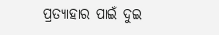ପ୍ରତ୍ୟାହାର ପାଇଁ ଦୁଇ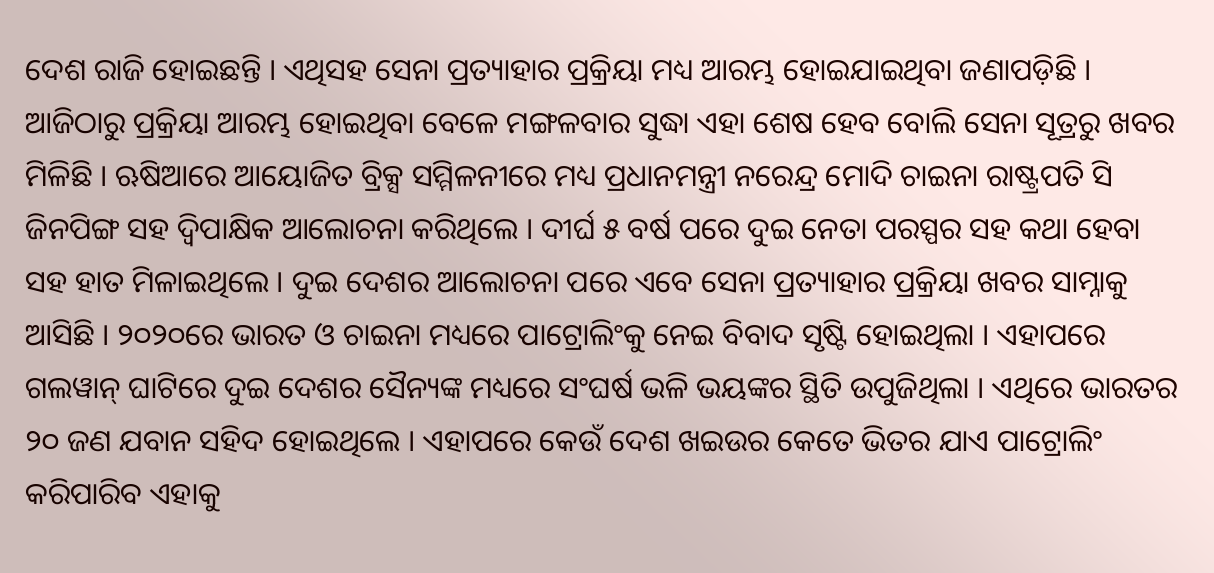ଦେଶ ରାଜି ହୋଇଛନ୍ତି । ଏଥିସହ ସେନା ପ୍ରତ୍ୟାହାର ପ୍ରକ୍ରିୟା ମଧ୍ୟ ଆରମ୍ଭ ହୋଇଯାଇଥିବା ଜଣାପଡ଼ିଛି । ଆଜିଠାରୁ ପ୍ରକ୍ରିୟା ଆରମ୍ଭ ହୋଇଥିବା ବେଳେ ମଙ୍ଗଳବାର ସୁଦ୍ଧା ଏହା ଶେଷ ହେବ ବୋଲି ସେନା ସୂତ୍ରରୁ ଖବର ମିଳିଛି । ଋଷିଆରେ ଆୟୋଜିତ ବ୍ରିକ୍ସ ସମ୍ମିଳନୀରେ ମଧ୍ୟ ପ୍ରଧାନମନ୍ତ୍ରୀ ନରେନ୍ଦ୍ର ମୋଦି ଚାଇନା ରାଷ୍ଟ୍ରପତି ସି ଜିନପିଙ୍ଗ ସହ ଦ୍ୱିପାକ୍ଷିକ ଆଲୋଚନା କରିଥିଲେ । ଦୀର୍ଘ ୫ ବର୍ଷ ପରେ ଦୁଇ ନେତା ପରସ୍ପର ସହ କଥା ହେବା ସହ ହାତ ମିଳାଇଥିଲେ । ଦୁଇ ଦେଶର ଆଲୋଚନା ପରେ ଏବେ ସେନା ପ୍ରତ୍ୟାହାର ପ୍ରକ୍ରିୟା ଖବର ସାମ୍ନାକୁ ଆସିଛି । ୨୦୨୦ରେ ଭାରତ ଓ ଚାଇନା ମଧ୍ୟରେ ପାଟ୍ରୋଲିଂକୁ ନେଇ ବିବାଦ ସୃଷ୍ଟି ହୋଇଥିଲା । ଏହାପରେ ଗଲୱାନ୍ ଘାଟିରେ ଦୁଇ ଦେଶର ସୈନ୍ୟଙ୍କ ମଧ୍ୟରେ ସଂଘର୍ଷ ଭଳି ଭୟଙ୍କର ସ୍ଥିତି ଉପୁଜିଥିଲା । ଏଥିରେ ଭାରତର ୨୦ ଜଣ ଯବାନ ସହିଦ ହୋଇଥିଲେ । ଏହାପରେ କେଉଁ ଦେଶ ଖଇଉର କେତେ ଭିତର ଯାଏ ପାଟ୍ରୋଲିଂ କରିପାରିବ ଏହାକୁ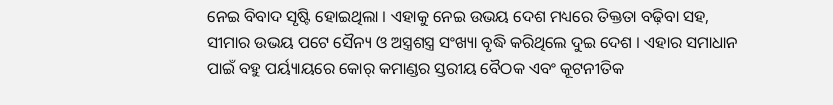ନେଇ ବିବାଦ ସୃଷ୍ଟି ହୋଇଥିଲା । ଏହାକୁ ନେଇ ଉଭୟ ଦେଶ ମଧ୍ୟରେ ତିକ୍ତତା ବଢ଼ିବା ସହ, ସୀମାର ଉଭୟ ପଟେ ସୈନ୍ୟ ଓ ଅସ୍ତ୍ରଶସ୍ତ୍ର ସଂଖ୍ୟା ବୃଦ୍ଧି କରିଥିଲେ ଦୁଇ ଦେଶ । ଏହାର ସମାଧାନ ପାଇଁ ବହୁ ପର୍ୟ୍ୟାୟରେ କୋର୍ କମାଣ୍ଡର ସ୍ତରୀୟ ବୈଠକ ଏବଂ କୂଟନୀତିକ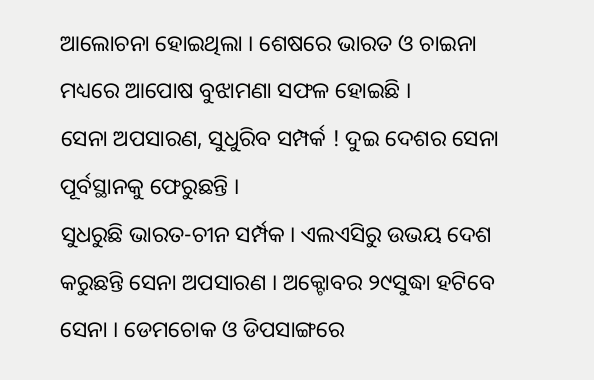ଆଲୋଚନା ହୋଇଥିଲା । ଶେଷରେ ଭାରତ ଓ ଚାଇନା ମଧ୍ୟରେ ଆପୋଷ ବୁଝାମଣା ସଫଳ ହୋଇଛି ।
ସେନା ଅପସାରଣ, ସୁଧୁରିବ ସମ୍ପର୍କ ! ଦୁଇ ଦେଶର ସେନା ପୂର୍ବସ୍ଥାନକୁ ଫେରୁଛନ୍ତି ।
ସୁଧରୁଛି ଭାରତ-ଚୀନ ସର୍ମ୍ପକ । ଏଲଏସିରୁ ଉଭୟ ଦେଶ କରୁଛନ୍ତି ସେନା ଅପସାରଣ । ଅକ୍ଟୋବର ୨୯ସୁଦ୍ଧା ହଟିବେ ସେନା । ଡେମଚୋକ ଓ ଡିପସାଙ୍ଗରେ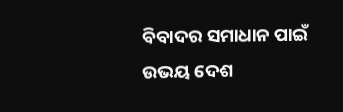ବିବାଦର ସମାଧାନ ପାଇଁ ଉଭୟ ଦେଶ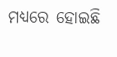ମଧ୍ୟରେ ହୋଇଛି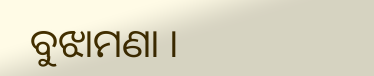ବୁଝାମଣା ।